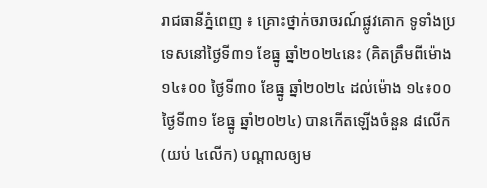រាជធានីភ្នំពេញ ៖ គ្រោះថ្នាក់ចរាចរណ៍ផ្លូវគោក ទូទាំងប្រទេសនៅថ្ងៃទី៣១ ខែធ្នូ ឆ្នាំ២០២៤នេះ (គិតត្រឹមពីម៉ោង ១៤៖០០ ថ្ងៃទី៣០ ខែធ្នូ ឆ្នាំ២០២៤ ដល់ម៉ោង ១៤៖០០ ថ្ងៃទី៣១ ខែធ្នូ ឆ្នាំ២០២៤) បានកើតឡើងចំនួន ៨លើក (យប់ ៤លើក) បណ្តាលឲ្យម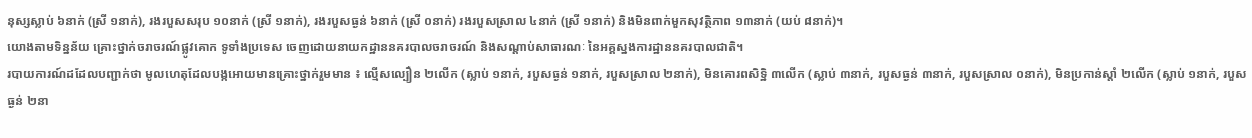នុស្សស្លាប់ ៦នាក់ (ស្រី ១នាក់), រងរបួសសរុប ១០នាក់ (ស្រី ១នាក់), រងរបួសធ្ងន់ ៦នាក់ (ស្រី ០នាក់) រងរបួសស្រាល ៤នាក់ (ស្រី ១នាក់) និងមិនពាក់មួកសុវត្ថិភាព ១៣នាក់ (យប់ ៨នាក់)។
យោងតាមទិន្នន័យ គ្រោះថ្នាក់ចរាចរណ៍ផ្លូវគោក ទូទាំងប្រទេស ចេញដោយនាយកដ្ឋាននគរបាលចរាចរណ៍ និងសណ្តាប់សាធារណៈ នៃអគ្គស្នងការដ្ឋាននគរបាលជាតិ។
របាយការណ៍ដដែលបញ្ជាក់ថា មូលហេតុដែលបង្កអោយមានគ្រោះថ្នាក់រួមមាន ៖ ល្មើសល្បឿន ២លើក (ស្លាប់ ១នាក់, របួសធ្ងន់ ១នាក់, របួសស្រាល ២នាក់), មិនគោរពសិទ្ឋិ ៣លើក (ស្លាប់ ៣នាក់, របួសធ្ងន់ ៣នាក់, របួសស្រាល ០នាក់), មិនប្រកាន់ស្តាំ ២លើក (ស្លាប់ ១នាក់, របួសធ្ងន់ ២នា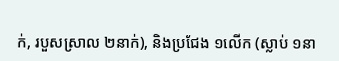ក់, របួសស្រាល ២នាក់), និងប្រជែង ១លើក (ស្លាប់ ១នា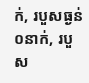ក់, របួសធ្ងន់ ០នាក់, របួស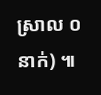ស្រាល ០នាក់) ៕